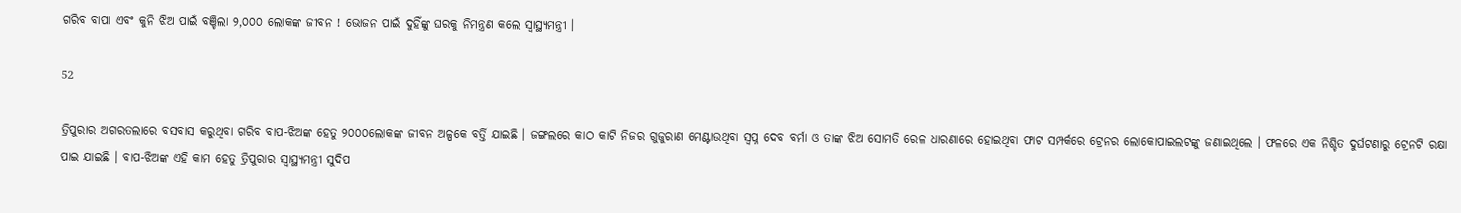ଗରିବ ବାପା ଏବଂ କୁନି ଝିଅ ପାଇଁ ବଞ୍ଚିଲା ୨,୦୦୦ ଲୋକଙ୍କ ଜୀବନ ! ଭୋଜନ ପାଇଁ ଦୁହିଁଙ୍କୁ ଘରକୁ ନିମନ୍ତ୍ରଣ କଲେ ସ୍ୱାସ୍ଥ୍ୟମନ୍ତ୍ରୀ ।

52

ତ୍ରିପୁରାର ଅଗରତଲାରେ ବସବାସ କରୁଥିବା ଗରିବ ବାପ-ଝିଅଙ୍କ ହେତୁ ୨୦୦୦ଲୋକଙ୍କ ଜୀବନ ଅଳ୍ପକେ ବର୍ତ୍ତି ଯାଇଛି । ଜଙ୍ଗଲରେ କାଠ କାଟି ନିଜର ଗୁଜୁରାଣ ମେଣ୍ଟାଉଥିବା ସ୍ୱପ୍ନ ଦେବ ବର୍ମା ଓ ତାଙ୍କ ଝିଅ ସୋମତି ରେଳ ଧାରଣାରେ ହୋଇଥିବା ଫାଟ ସମ୍ପର୍କରେ ଟ୍ରେନର ଲୋକୋପାଇଲଟଙ୍କୁ ଜଣାଇଥିଲେ । ଫଳରେ ଏକ ନିଶ୍ଚିତ ଦୁର୍ଘଟଣାରୁ ଟ୍ରେନଟି ରକ୍ଷା ପାଇ ଯାଇଛି । ବାପ-ଝିଅଙ୍କ ଏହି କାମ ହେତୁ ତ୍ରିପୁରାର ସ୍ୱାସ୍ଥ୍ୟମନ୍ତ୍ରୀ ସୁଦିପ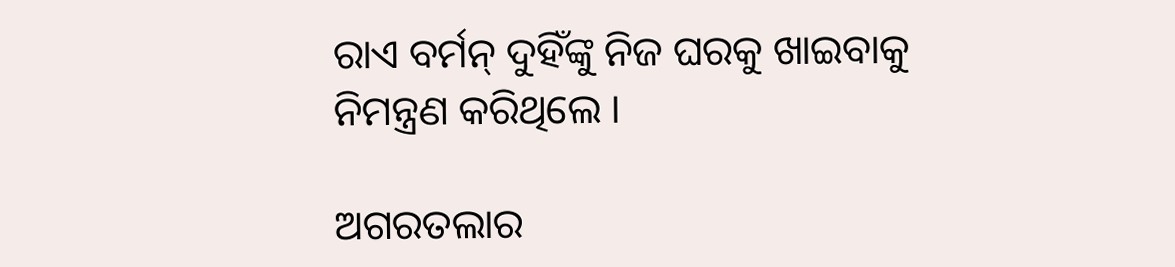ରାଏ ବର୍ମନ୍ ଦୁହିଁଙ୍କୁ ନିଜ ଘରକୁ ଖାଇବାକୁ ନିମନ୍ତ୍ରଣ କରିଥିଲେ ।

ଅଗରତଲାର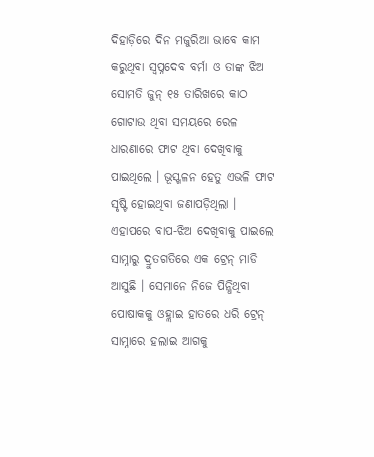ଦିହାଡ଼ିରେ ଦିନ ମଜୁରିଆ ଭାବେ କାମ କରୁଥିବା ସ୍ୱପ୍ନଦେବ ବର୍ମା ଓ ତାଙ୍କ ଝିଅ ସୋମତି ଜୁନ୍ ୧୫ ତାରିଖରେ କାଠ ଗୋଟାଉ ଥିବା ସମୟରେ ରେଳ ଧାରଣାରେ ଫାଟ ଥିବା ଦେଖିବାକୁ ପାଇଥିଲେ । ଭୂସ୍ଖଳନ ହେତୁ ଏଭଳି ଫାଟ ସୃଷ୍ଟି ହୋଇଥିବା ଜଣାପଡ଼ିଥିଲା । ଏହାପରେ ବାପ-ଝିଅ ଦେଖିବାକୁ ପାଇଲେ ସାମ୍ନାରୁ ଦ୍ରୁତଗତିରେ ଏକ ଟ୍ରେନ୍ ମାଡି ଆସୁଛି । ସେମାନେ ନିଜେ ପିନ୍ଧିଥିବା ପୋଷାକକୁ ଓହ୍ଲାଇ ହାତରେ ଧରି ଟ୍ରେନ୍ ସାମ୍ନାରେ ହଲାଇ ଆଗକୁ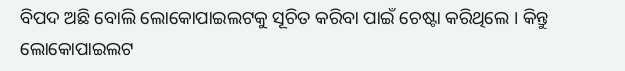ବିପଦ ଅଛି ବୋଲି ଲୋକୋପାଇଲଟକୁ ସୂଚିତ କରିବା ପାଇଁ ଚେଷ୍ଟା କରିଥିଲେ । କିନ୍ତୁ ଲୋକୋପାଇଲଟ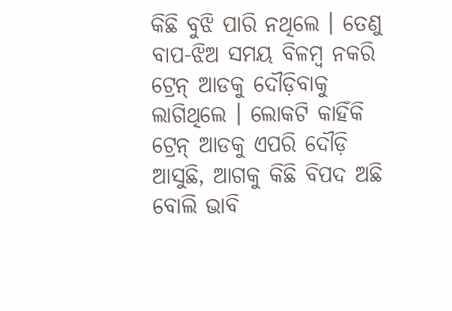କିଛି ବୁଝି ପାରି ନଥିଲେ । ତେଣୁ ବାପ-ଝିଅ ସମୟ ବିଳମ୍ବ ନକରି ଟ୍ରେନ୍ ଆଡକୁ ଦୌଡ଼ିବାକୁ ଲାଗିଥିଲେ । ଲୋକଟି କାହିଁକି ଟ୍ରେନ୍ ଆଡକୁ ଏପରି ଦୌଡ଼ି ଆସୁଛି, ଆଗକୁ କିଛି ବିପଦ ଅଛି ବୋଲି ଭାବି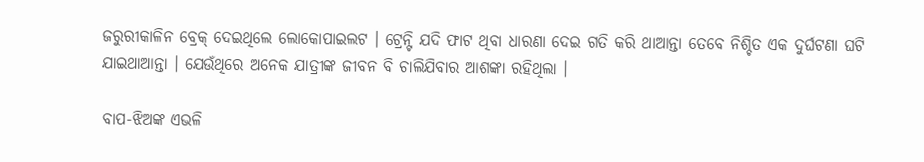ଜରୁରୀକାଳିନ ବ୍ରେକ୍ ଦେଇଥିଲେ ଲୋକୋପାଇଲଟ । ଟ୍ରେନ୍ଟି ଯଦି ଫାଟ ଥିବା ଧାରଣା ଦେଇ ଗତି କରି ଥାଆନ୍ତା ତେବେ ନିଶ୍ଚିତ ଏକ ଦୁର୍ଘଟଣା ଘଟି ଯାଇଥାଆନ୍ତା । ଯେଉଁଥିରେ ଅନେକ ଯାତ୍ରୀଙ୍କ ଜୀବନ ବି ଚାଲିଯିବାର ଆଶଙ୍କା ରହିଥିଲା ।

ବାପ-ଝିଅଙ୍କ ଏଭଳି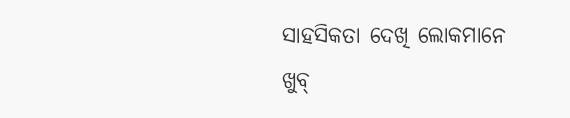ସାହସିକତା ଦେଖି ଲୋକମାନେ ଖୁବ୍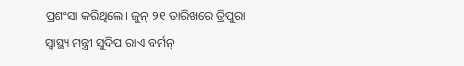ପ୍ରଶଂସା କରିଥିଲେ। ଜୁନ୍ ୨୧ ତାରିଖରେ ତ୍ରିପୁରା ସ୍ୱାସ୍ଥ୍ୟ ମନ୍ତ୍ରୀ ସୁଦିପ ରାଏ ବର୍ମନ୍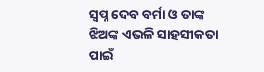ସ୍ୱପ୍ନ ଦେବ ବର୍ମା ଓ ତାଙ୍କ ଝିଅଙ୍କ ଏଭଳି ସାହସୀକତା ପାଇଁ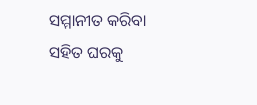ସମ୍ମାନୀତ କରିବା ସହିତ ଘରକୁ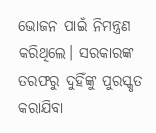ଭୋଜନ ପାଇଁ ନିମନ୍ତ୍ରଣ କରିଥିଲେ। ସରକାରଙ୍କ ତରଫରୁ ଦୁହିଁଙ୍କୁ ପୁରସ୍କୃତ କରାଯିବା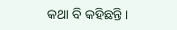କଥା ବି କହିଛନ୍ତି।